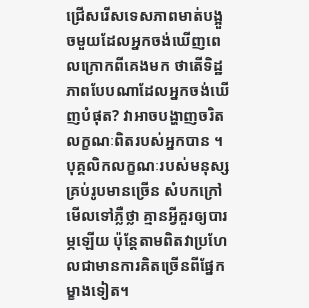ជ្រើសរើសទេសភាពមាត់បង្អួចមួយដែលអ្នកចង់ឃើញពេលក្រោកពីគេងមក ថាតើទិដ្ឋភាពបែបណាដែលអ្នកចង់ឃើញបំផុត? វាអាចបង្ហាញចរិតលក្ខណៈពិតរបស់អ្នកបាន ។
បុគ្គលិកលក្ខណៈរបស់មនុស្សគ្រប់រូបមានច្រើន សំបកក្រៅមើលទៅភ្លឺថ្លា គ្មានអ្វីគួរឲ្យបារម្ភឡើយ ប៉ុន្តែតាមពិតវាប្រហែលជាមានការគិតច្រើនពីផ្នែកម្ខាងទៀត។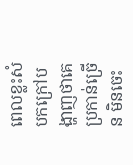ពេលខ្លះសំបកក្រៅបង្ហាញថាគេប្រកាន់ច្រើន មិនចេះ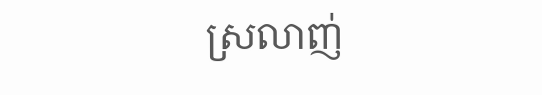ស្រលាញ់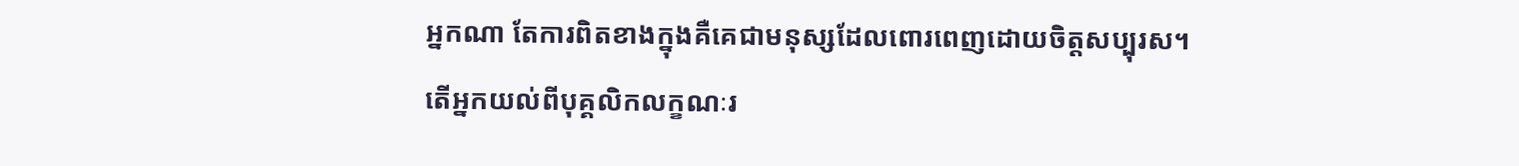អ្នកណា តែការពិតខាងក្នុងគឺគេជាមនុស្សដែលពោរពេញដោយចិត្តសប្បុរស។
តើអ្នកយល់ពីបុគ្គលិកលក្ខណៈរ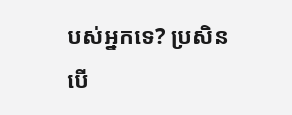បស់អ្នកទេ? ប្រសិនបើ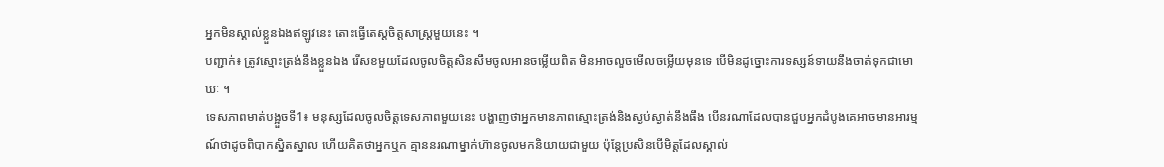អ្នកមិនស្គាល់ខ្លួនឯងឥឡូវនេះ តោះធ្វើតេស្តចិត្តសាស្ត្រមួយនេះ ។
បញ្ជាក់៖ ត្រូវស្មោះត្រង់នឹងខ្លួនឯង រើសខមួយដែលចូលចិត្តសិនសឹមចូលអានចម្លើយពិត មិនអាចលួចមើលចម្លើយមុនទេ បើមិនដូច្នោះការទស្សន៍ទាយនឹងចាត់ទុកជាមោឃៈ ។
ទេសភាពមាត់បង្អួចទី1៖ មនុស្សដែលចូលចិត្តទេសភាពមួយនេះ បង្ហាញថាអ្នកមានភាពស្មោះត្រង់និងស្ងប់ស្ងាត់នឹងធឹង បើនរណាដែលបានជួបអ្នកដំបូងគេអាចមានអារម្មណ៍ថាដូចពិបាកស្និតស្នាល ហើយគិតថាអ្នកឬក គ្មាននរណាម្នាក់ហ៊ានចូលមកនិយាយជាមួយ ប៉ុន្តែប្រសិនបើមិត្តដែលស្គាល់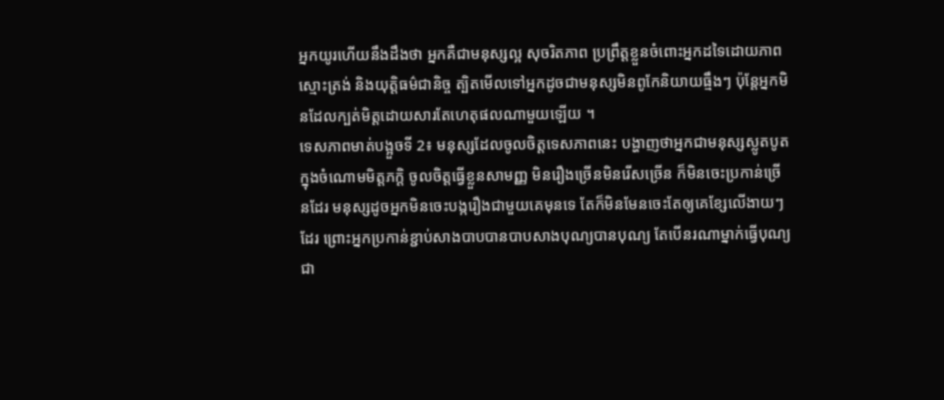អ្នកយូរហើយនឹងដឹងថា អ្នកគឺជាមនុស្សល្អ សុចរិតភាព ប្រព្រឹត្តខ្លួនចំពោះអ្នកដទៃដោយភាពស្មោះត្រង់ និងយុត្តិធម៌ជានិច្ច ត្បិតមើលទៅអ្នកដូចជាមនុស្សមិនពូកែនិយាយធ្មឹងៗ ប៉ុន្តែអ្នកមិនដែលក្បត់មិត្តដោយសារតែហេតុផលណាមួយឡើយ ។
ទេសភាពមាត់បង្អួចទី 2៖ មនុស្សដែលចូលចិត្តទេសភាពនេះ បង្ហាញថាអ្នកជាមនុស្សស្លូតបូតក្នុងចំណោមមិត្តភក្តិ ចូលចិត្តធ្វើខ្លួនសាមញ្ញ មិនរឿងច្រើនមិនរើសច្រើន ក៏មិនចេះប្រកាន់ច្រើនដែរ មនុស្សដូចអ្នកមិនចេះបង្ករឿងជាមួយគេមុនទេ តែក៏មិនមែនចេះតែឲ្យគេខ្សែលើងាយៗដែរ ព្រោះអ្នកប្រកាន់ខ្ជាប់សាងបាបបានបាបសាងបុណ្យបានបុណ្យ តែបើនរណាម្នាក់ធ្វើបុណ្យជា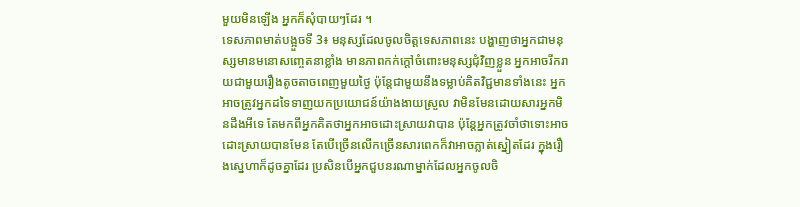មួយមិនឡើង អ្នកក៏សុំបាយៗដែរ ។
ទេសភាពមាត់បង្អួចទី 3៖ មនុស្សដែលចូលចិត្តទេសភាពនេះ បង្ហាញថាអ្នកជាមនុស្សមានមនោសញ្ចេតនាខ្លាំង មានភាពកក់ក្តៅចំពោះមនុស្សជុំវិញខ្លួន អ្នកអាចរីករាយជាមួយរឿងតូចតាចពេញមួយថ្ងៃ ប៉ុន្តែជាមួយនឹងទម្លាប់គិតវិជ្ជមានទាំងនេះ អ្នកអាចត្រូវអ្នកដទៃទាញយកប្រយោជន៍យ៉ាងងាយស្រួល វាមិនមែនដោយសារអ្នកមិនដឹងអីទេ តែមកពីអ្នកគិតថាអ្នកអាចដោះស្រាយវាបាន ប៉ុន្តែអ្នកត្រូវចាំថាទោះអាចដោះស្រាយបានមែន តែបើច្រើនលើកច្រើនសារពេកក៏វាអាចភ្លាត់ស្នៀតដែរ ក្នុងរឿងស្នេហាក៏ដូចគ្នាដែរ ប្រសិនបើអ្នកជួបនរណាម្នាក់ដែលអ្នកចូលចិ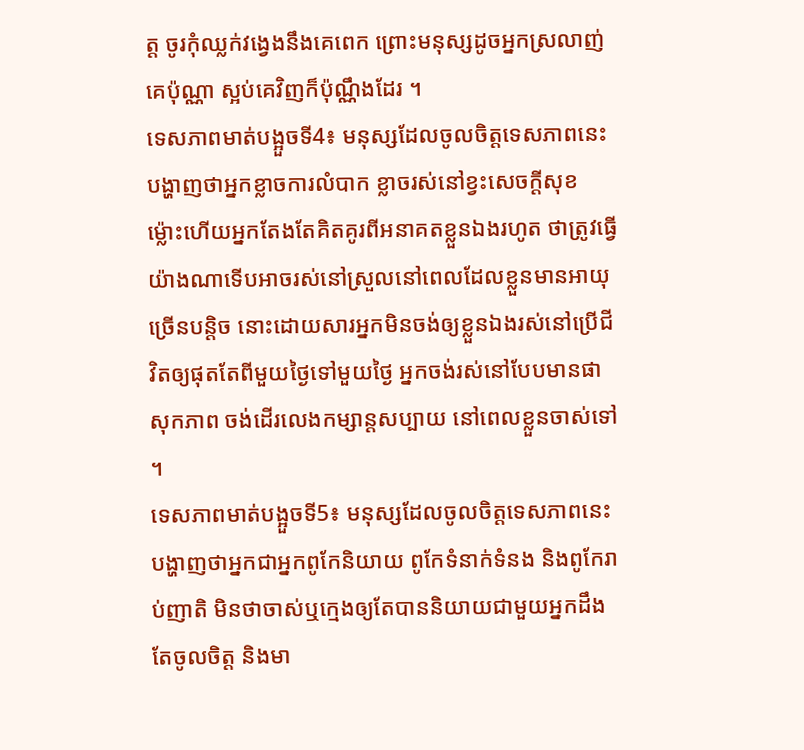ត្ត ចូរកុំឈ្លក់វង្វេងនឹងគេពេក ព្រោះមនុស្សដូចអ្នកស្រលាញ់គេប៉ុណ្ណា ស្អប់គេវិញក៏ប៉ុណ្ណឹងដែរ ។
ទេសភាពមាត់បង្អួចទី4៖ មនុស្សដែលចូលចិត្តទេសភាពនេះ បង្ហាញថាអ្នកខ្លាចការលំបាក ខ្លាចរស់នៅខ្វះសេចក្ដីសុខ ម្ល៉ោះហើយអ្នកតែងតែគិតគូរពីអនាគតខ្លួនឯងរហូត ថាត្រូវធ្វើយ៉ាងណាទើបអាចរស់នៅស្រួលនៅពេលដែលខ្លួនមានអាយុច្រើនបន្តិច នោះដោយសារអ្នកមិនចង់ឲ្យខ្លួនឯងរស់នៅប្រើជីវិតឲ្យផុតតែពីមួយថ្ងៃទៅមួយថ្ងៃ អ្នកចង់រស់នៅបែបមានផាសុកភាព ចង់ដើរលេងកម្សាន្តសប្បាយ នៅពេលខ្លួនចាស់ទៅ ។
ទេសភាពមាត់បង្អួចទី5៖ មនុស្សដែលចូលចិត្តទេសភាពនេះ បង្ហាញថាអ្នកជាអ្នកពូកែនិយាយ ពូកែទំនាក់ទំនង និងពូកែរាប់ញាតិ មិនថាចាស់ឬក្មេងឲ្យតែបាននិយាយជាមួយអ្នកដឹងតែចូលចិត្ត និងមា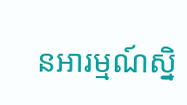នអារម្មណ៍ស្និ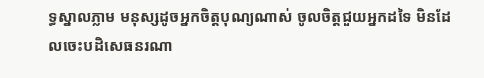ទ្ធស្នាលភ្លាម មនុស្សដូចអ្នកចិត្តបុណ្យណាស់ ចូលចិត្តជួយអ្នកដទៃ មិនដែលចេះបដិសេធនរណា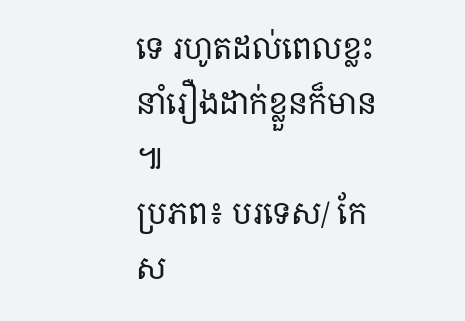ទេ រហូតដល់ពេលខ្លះនាំរឿងដាក់ខ្លួនក៏មាន ៕
ប្រភព៖ បរទេស/ កែស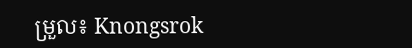ម្រួល៖ Knongsrok